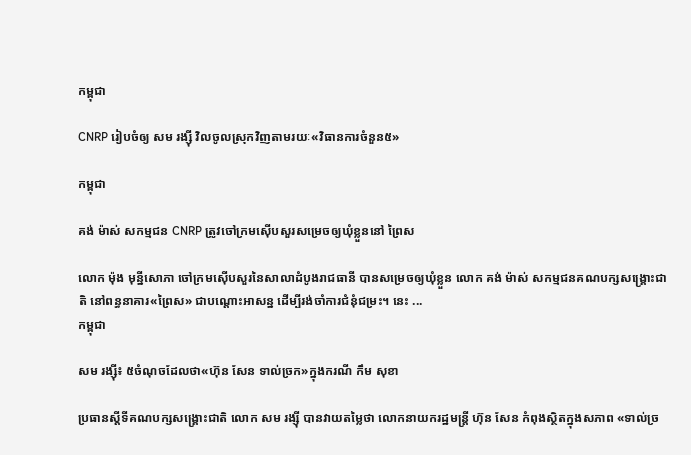កម្ពុជា

CNRP រៀបចំឲ្យ សម រង្ស៊ី វិលចូលស្រុកវិញតាមរយៈ«វិធានការចំនួន៥»

កម្ពុជា

គង់ ម៉ាស់ សកម្មជន CNRP ត្រូវចៅក្រមស៊ើបសួរសម្រេចឲ្យឃុំខ្លួននៅ ព្រៃស

លោក ម៉ុង មុន្នីសោភា ចៅក្រមស៊ើបសួរនៃសាលាដំបូងរាជធានី បានសម្រេចឲ្យឃុំខ្លួន លោក គង់ ម៉ាស់ សកម្មជនគណបក្សសង្គ្រោះជាតិ នៅពន្ធនាគារ«ព្រៃស» ជាបណ្ដោះអាសន្ន ដើម្បីរង់ចាំការជំនុំជម្រះ។ នេះ ...
កម្ពុជា

សម រង្ស៊ី៖ ៥ចំណុចដែលថា«ហ៊ុន សែន ទាល់ច្រក»ក្នុងករណី កឹម សុខា

ប្រធានស្ដីទីគណបក្សសង្គ្រោះជាតិ លោក សម រង្ស៊ី បានវាយតម្លៃថា លោកនាយករដ្ឋមន្ត្រី ហ៊ុន សែន កំពុងស្ថិតក្នុងសភាព «ទាល់ច្រ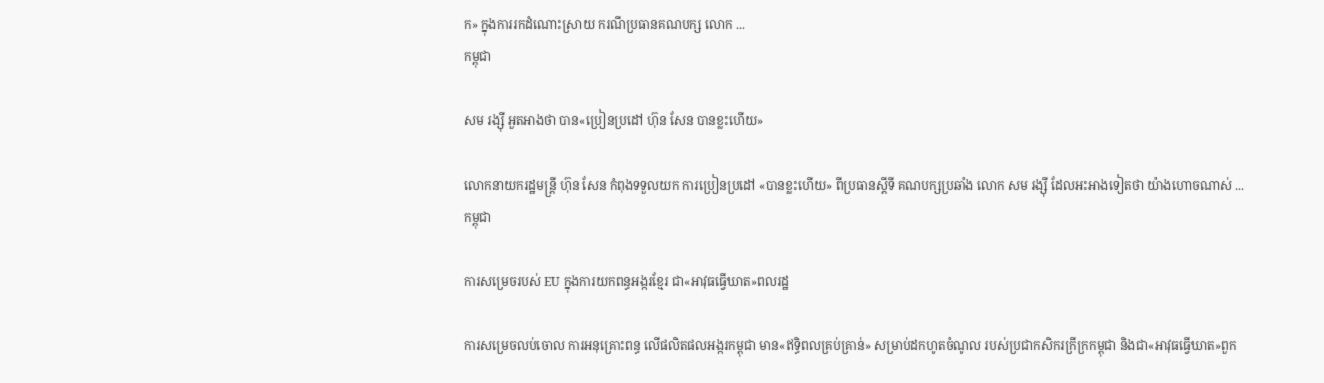ក» ក្នុងការរកដំណោះស្រាយ ករណីប្រធានគណបក្ស លោក ...
កម្ពុជា

សម រង្ស៊ី អួតអាងថា បាន«ប្រៀនប្រដៅ ហ៊ុន សែន បានខ្លះហើយ»

លោកនាយករដ្ឋមន្ត្រី ហ៊ុន សែន កំពុងទទួលយក ការប្រៀនប្រដៅ «បានខ្លះហើយ» ពីប្រធានស្ដីទី គណបក្សប្រឆាំង លោក សម រង្ស៊ី ដែលអះអាងទៀតថា យ៉ាងហោចណាស់ ...
កម្ពុជា

ការសម្រេចរបស់ EU ក្នុងការយកពន្ធអង្ករខ្មែរ ជា«អាវុធធ្វើឃាត»ពលរដ្ឋ

ការសម្រេចលប់ចោល ការអនុគ្រោះពន្ធ លើផលិតផលអង្ករកម្ពុជា មាន«ឥទ្ធិពលគ្រប់គ្រាន់» សម្រាប់ដកហូតចំណូល របស់ប្រជាកសិករក្រីក្រកម្ពុជា និងជា«អាវុធធ្វើឃាត»ពួក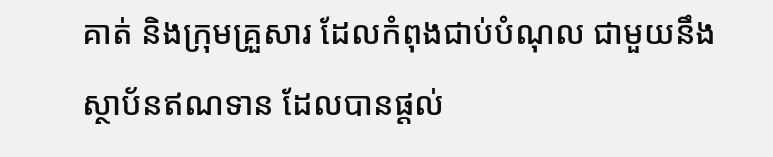គាត់ និងក្រុមគ្រួសារ ដែលកំពុងជាប់បំណុល ជាមួយនឹងស្ថាប័នឥណទាន ដែលបានផ្តល់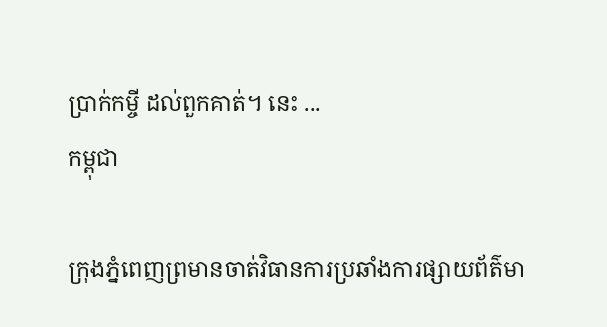ប្រាក់កម្ចី ដល់ពួកគាត់។ នេះ ...
កម្ពុជា

ក្រុងភ្នំពេញព្រមានចាត់វិធានការប្រឆាំងការផ្សាយព័ត៌មា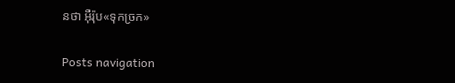នថា អ៊ឺរ៉ុប«ទុកច្រក»

Posts navigation